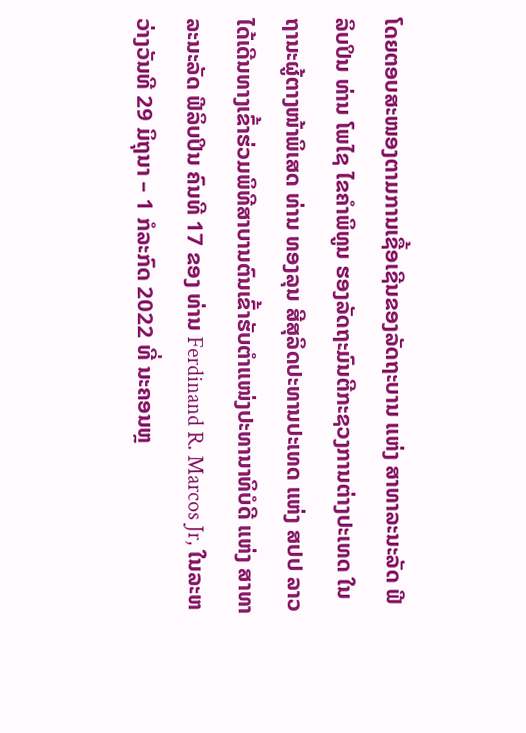ໂດຍຕອບສະໜອງຕາມການເຊື້ອເຊີນຂອງລັດຖະບານ ແຫ່ງ ສາທາລະນະລັດ ຟີລິບປິນ ທ່ານ ໂພໄຊ ໄຂຄຳພິທູນ ຮອງລັດຖະມົນຕີກະຊວງການຕ່າງປະເທດ ໃນຖານະຜູ້ຕາງໜ້າພິເສດ ທ່ານ ທອງລຸນ ສີສຸລິດປະທານປະເທດ ແຫ່ງ ສປປ ລາວ ໄດ້ເດີນທາງເຂົ້າຮ່ວມພິທີສາບານຕົນເຂົ້າຮັບຕຳແໜ່ງປະທານາທິບໍດີ ແຫ່ງ ສາທາລະນະລັດ ຟີລິບປິນ ຄົນທີ 17 ຂອງ ທ່ານ Ferdinand R. Marcos Jr, ໃນລະຫວ່າງວັນທີ 29 ມິຖຸນາ – 1 ກໍລະກົດ 2022 ທີ່ ນະຄອນຫຼ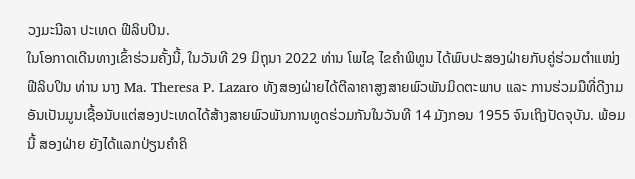ວງມະນີລາ ປະເທດ ຟີລິບປິນ.
ໃນໂອກາດເດີນທາງເຂົ້າຮ່ວມຄັ້ງນີ້, ໃນວັນທີ 29 ມິຖຸນາ 2022 ທ່ານ ໂພໄຊ ໄຂຄຳພິທູນ ໄດ້ພົບປະສອງຝ່າຍກັບຄູ່ຮ່ວມຕຳແໜ່ງ ຟີລິບປິນ ທ່ານ ນາງ Ma. Theresa P. Lazaro ທັງສອງຝ່າຍໄດ້ຕີລາຄາສູງສາຍພົວພັນມິດຕະພາບ ແລະ ການຮ່ວມມືທີ່ດີງາມ ອັນເປັນມູນເຊື້ອນັບແຕ່ສອງປະເທດໄດ້ສ້າງສາຍພົວພັນການທູດຮ່ວມກັນໃນວັນທີ 14 ມັງກອນ 1955 ຈົນເຖິງປັດຈຸບັນ. ພ້ອມນີ້ ສອງຝ່າຍ ຍັງໄດ້ແລກປ່ຽນຄຳຄິ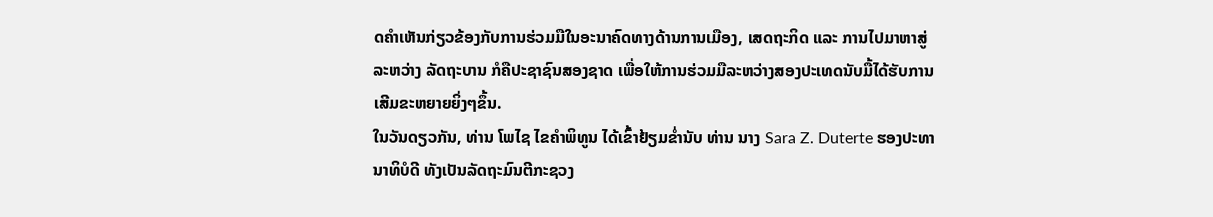ດຄຳເຫັນກ່ຽວຂ້ອງກັບການຮ່ວມມືໃນອະນາຄົດທາງດ້ານການເມືອງ, ເສດຖະກິດ ແລະ ການໄປມາຫາສູ່ ລະຫວ່າງ ລັດຖະບານ ກໍຄືປະຊາຊົນສອງຊາດ ເພື່ອໃຫ້ການຮ່ວມມືລະຫວ່າງສອງປະເທດນັບມື້ໄດ້ຮັບການເສີມຂະຫຍາຍຍິ່ງໆຂຶ້ນ.
ໃນວັນດຽວກັນ, ທ່ານ ໂພໄຊ ໄຂຄຳພິທູນ ໄດ້ເຂົ້າຢ້ຽມຂໍ່ານັບ ທ່ານ ນາງ Sara Z. Duterte ຮອງປະທານາທິບໍດີ ທັງເປັນລັດຖະມົນຕີກະຊວງ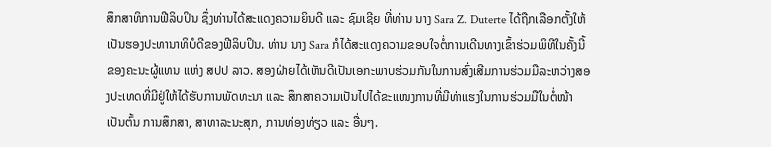ສຶກສາທິການຟີລິບປິນ ຊຶ່ງທ່ານໄດ້ສະແດງຄວາມຍິນດີ ແລະ ຊົມເຊີຍ ທີ່ທ່ານ ນາງ Sara Z. Duterte ໄດ້ຖືກເລືອກຕັ້ງໃຫ້ເປັນຮອງປະທານາທິບໍດີຂອງຟີລິບປິນ. ທ່ານ ນາງ Sara ກໍໄດ້ສະແດງຄວາມຂອບໃຈຕໍ່ການເດີນທາງເຂົ້າຮ່ວມພິທີໃນຄັ້ງນີ້ ຂອງຄະນະຜູ້ແທນ ແຫ່ງ ສປປ ລາວ. ສອງຝ່າຍໄດ້ເຫັນດີເປັນເອກະພາບຮ່ວມກັນໃນການສົ່ງເສີມການຮ່ວມມືລະຫວ່າງສອງປະເທດທີ່ມີຢູ່ໃຫ້ໄດ້ຮັບການພັດທະນາ ແລະ ສຶກສາຄວາມເປັນໄປໄດ້ຂະແໜງການທີ່ມີທ່າແຮງໃນການຮ່ວມມືໃນຕໍ່ໜ້າ ເປັນຕົ້ນ ການສຶກສາ, ສາທາລະນະສຸກ, ການທ່ອງທ່ຽວ ແລະ ອື່ນໆ.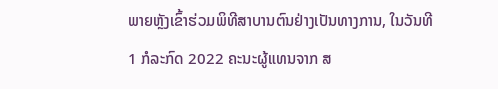ພາຍຫຼັງເຂົ້າຮ່ວມພິທີສາບານຕົນຢ່າງເປັນທາງການ, ໃນວັນທີ 1 ກໍລະກົດ 2022 ຄະນະຜູ້ແທນຈາກ ສ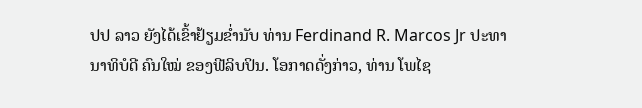ປປ ລາວ ຍັງໄດ້ເຂົ້າຢ້ຽມຂໍ່ານັບ ທ່ານ Ferdinand R. Marcos Jr ປະທານາທິບໍດີ ຄົນໃໝ່ ຂອງຟີລິບປິນ. ໂອກາດດັ່ງກ່າວ, ທ່ານ ໂພໄຊ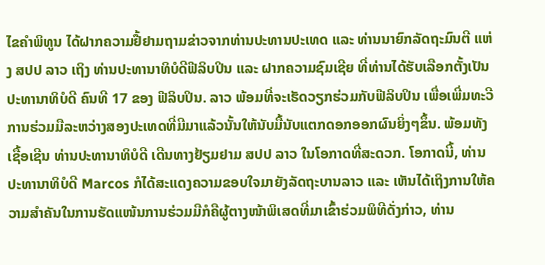ໄຂຄຳພິທູນ ໄດ້ຝາກຄວາມຢື້ຢາມຖາມຂ່າວຈາກທ່ານປະທານປະເທດ ແລະ ທ່ານນາຍົກລັດຖະມົນຕີ ແຫ່ງ ສປປ ລາວ ເຖິງ ທ່ານປະທານາທິບໍດີຟີລິບປິນ ແລະ ຝາກຄວາມຊົມເຊີຍ ທີ່ທ່ານໄດ້ຮັບເລືອກຕັ້ງເປັນປະທານາທິບໍດີ ຄົນທີ 17 ຂອງ ຟີລິບປິນ. ລາວ ພ້ອມທີ່ຈະເຮັດວຽກຮ່ວມກັບຟີລິບປິນ ເພື່ອເພີ່ມທະວີການຮ່ວມມືລະຫວ່າງສອງປະເທດທີ່ມີມາແລ້ວນັ້ນໃຫ້ນັບມື້ນັບແຕກດອກອອກຜົນຍິ່ງໆຂຶ້ນ. ພ້ອມທັງເຊື້ອເຊີນ ທ່ານປະທານາທິບໍດີ ເດີນທາງຢ້ຽມຢາມ ສປປ ລາວ ໃນໂອກາດທີ່ສະດວກ. ໂອກາດນີ້, ທ່ານປະທານາທິບໍດີ Marcos ກໍໄດ້ສະແດງຄວາມຂອບໃຈມາຍັງລັດຖະບານລາວ ແລະ ເຫັນໄດ້ເຖິງການໃຫ້ຄວາມສຳຄັນໃນການຮັດແໜ້ນການຮ່ວມມືກໍຄືຜູ້ຕາງໜ້າພິເສດທີ່ມາເຂົ້າຮ່ວມພິທີດັ່ງກ່າວ, ທ່ານ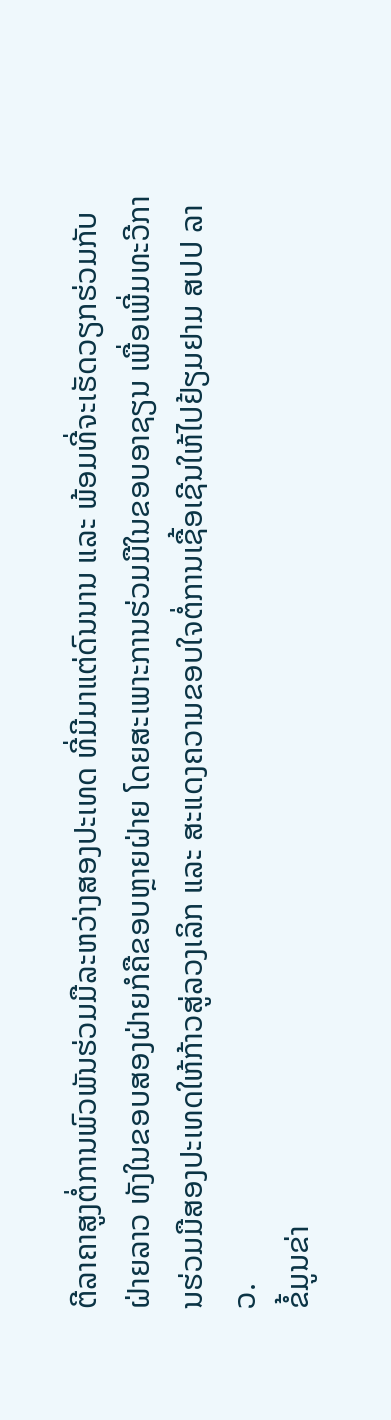ຕີລາຄາສູງຕໍ່ການພົວພັນຮ່ວມມືລະຫວ່າງສອງປະເທດ ທີ່ມີມາແຕ່ດົນນານ ແລະ ພ້ອມທີ່ຈະເຮັດວຽກຮ່ວມກັບຝ່າຍລາວ ທັງໃນຂອບສອງຝ່າຍກໍຄືຂອບຫຼາຍຝ່າຍ ໂດຍສະເພາະການຮ່ວມມືໃນຂອບອາຊຽນ ເພື່ອເພີ່ມທະວີການຮ່ວມມືສອງປະເທດໃຫ້ກ້າວສູ່ລວງເລິກ ແລະ ສະແດງຄວາມຂອບໃຈຕໍ່ການເຊື້ອເຊີນໃຫ້ໄປຢ້ຽມຢາມ ສປປ ລາວ.
ຂໍ້ມູນຂ່າ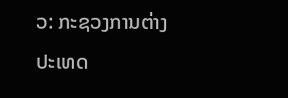ວ: ກະຊວງການຕ່າງປະເທດ